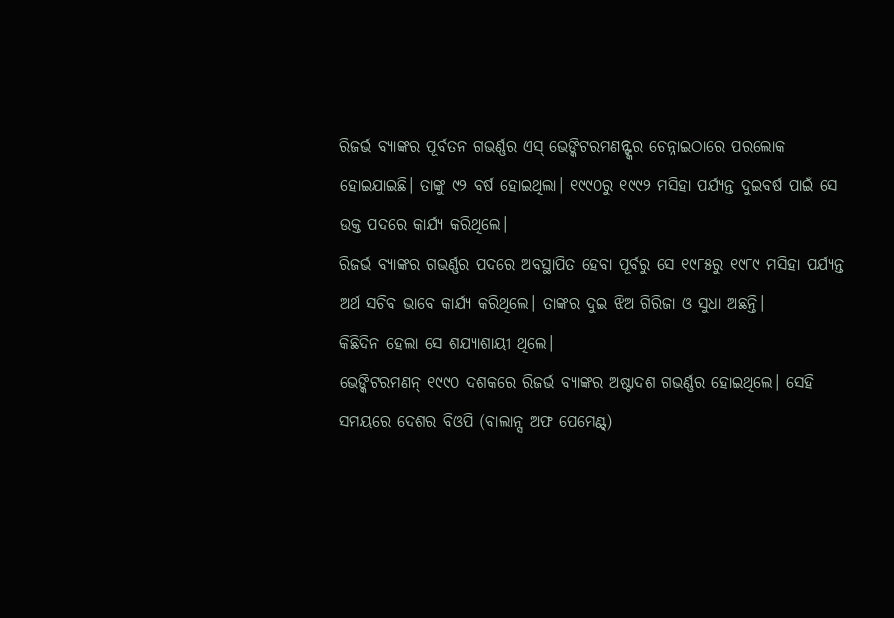ରିଜର୍ଭ ବ୍ୟାଙ୍କର ପୂର୍ବତନ ଗଭର୍ଣ୍ଣର ଏସ୍ ଭେଙ୍କିଟରମଣନ୍ଙ୍କର ଚେନ୍ନାଇଠାରେ ପରଲୋକ ହୋଇଯାଇଛି। ତାଙ୍କୁ ୯୨ ବର୍ଷ ହୋଇଥିଲା। ୧୯୯୦ରୁ ୧୯୯୨ ମସିହା ପର୍ଯ୍ୟନ୍ତ ଦୁଇବର୍ଷ ପାଇଁ ସେ ଉକ୍ତ ପଦରେ କାର୍ଯ୍ୟ କରିଥିଲେ।
ରିଜର୍ଭ ବ୍ୟାଙ୍କର ଗଭର୍ଣ୍ଣର ପଦରେ ଅବସ୍ଥାପିତ ହେବା ପୂର୍ବରୁ ସେ ୧୯୮୫ରୁ ୧୯୮୯ ମସିହା ପର୍ଯ୍ୟନ୍ତ ଅର୍ଥ ସଚିବ ଭାବେ କାର୍ଯ୍ୟ କରିଥିଲେ। ତାଙ୍କର ଦୁଇ ଝିଅ ଗିରିଜା ଓ ସୁଧା ଅଛନ୍ତି।
କିଛିଦିନ ହେଲା ସେ ଶଯ୍ୟାଶାୟୀ ଥିଲେ।
ଭେଙ୍କିଟରମଣନ୍ ୧୯୯୦ ଦଶକରେ ରିଜର୍ଭ ବ୍ୟାଙ୍କର ଅଷ୍ଟାଦଶ ଗଭର୍ଣ୍ଣର ହୋଇଥିଲେ। ସେହି ସମୟରେ ଦେଶର ବିଓପି (ବାଲାନ୍ସ ଅଫ ପେମେଣ୍ଟ୍)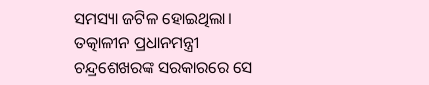ସମସ୍ୟା ଜଟିଳ ହୋଇଥିଲା। ତତ୍କାଳୀନ ପ୍ରଧାନମନ୍ତ୍ରୀ ଚନ୍ଦ୍ରଶେଖରଙ୍କ ସରକାରରେ ସେ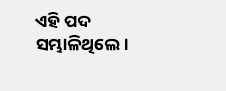ଏହି ପଦ ସମ୍ଭାଳିଥିଲେ।